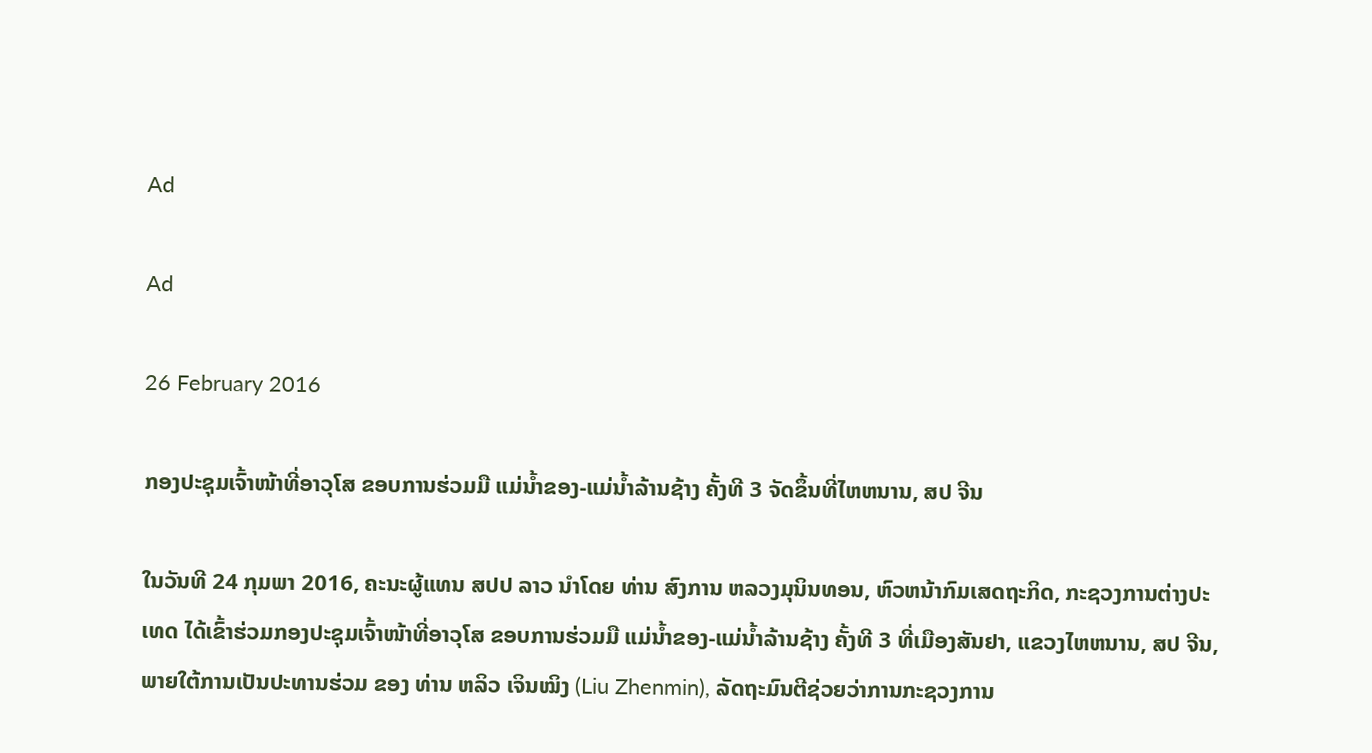Ad

Ad

26 February 2016

ກອງປະຊຸມເຈົ້າໜ້າທີ່ອາວຸໂສ ຂອບການຮ່ວມມື ແມ່ນໍ້າຂອງ-ແມ່ນໍ້າລ້ານຊ້າງ ຄັ້ງທີ 3 ຈັດຂຶ້ນທີ່ໄຫຫນານ, ສປ ຈີນ

ໃນວັນທີ 24 ກຸມພາ 2016, ຄະນະຜູ້ແທນ ສປປ ລາວ ນໍາໂດຍ ທ່ານ ສົງການ ຫລວງມຸນິນທອນ, ຫົວຫນ້າກົມເສດຖະກິດ, ກະຊວງການຕ່າງປະເທດ ໄດ້ເຂົ້າຮ່ວມກອງປະຊຸມເຈົ້າໜ້າທີ່ອາວຸໂສ ຂອບການຮ່ວມມື ແມ່ນໍ້າຂອງ-ແມ່ນໍ້າລ້ານຊ້າງ ຄັ້ງທີ 3 ທີ່ເມືອງສັນຢາ, ແຂວງໄຫຫນານ, ສປ ຈີນ, ພາຍໃຕ້ການເປັນປະທານຮ່ວມ ຂອງ ທ່ານ ຫລິວ ເຈິນໝິງ (Liu Zhenmin), ລັດຖະມົນຕີຊ່ວຍວ່າການກະຊວງການ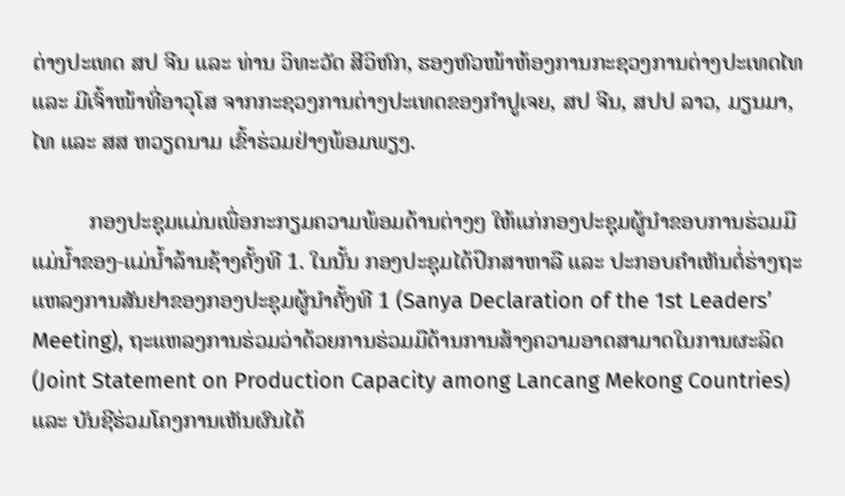ຕ່າງປະເທດ ສປ ຈີນ ແລະ ທ່ານ ວິທະວັດ ສີວິຫົກ, ຮອງຫົວໜ້າຫ້ອງການກະຊວງການຕ່າງປະເທດໄທ ແລະ ມີເຈົ້າໜ້າທີ່ອາວຸໂສ ຈາກກະຊວງການຕ່າງປະເທດຂອງກຳປູເຈຍ, ສປ ຈີນ, ສປປ ລາວ, ມຽນມາ, ໄທ ແລະ ສສ ຫວຽດນາມ ເຂົ້າຮ່ວມຢ່າງພ້ອມພຽງ.

          ກອງປະຊຸມແມ່ນເພື່ອກະກຽມຄວາມພ້ອມດ້ານຕ່າງໆ ໃຫ້ແກ່ກອງປະຊຸມຜູ້ນໍາຂອບການຮ່ວມມືແມ່ນໍ້າຂອງ-ແມ່ນໍ້າລ້ານຊ້າງຄັ້ງທີ 1. ໃນນັ້ນ ກອງປະຊຸມໄດ້ປຶກສາຫາລື ແລະ ປະກອບຄຳເຫັນຕໍ່ຮ່າງຖະແຫລງການສັນຢາຂອງກອງປະຊຸມຜູ້ນໍາຄັ້ງທີ 1 (Sanya Declaration of the 1st Leaders’ Meeting), ຖະແຫລງການຮ່ວມວ່າດ້ວຍການຮ່ວມມືດ້ານການສ້າງຄວາມອາດສາມາດໃນການຜະລິດ (Joint Statement on Production Capacity among Lancang Mekong Countries) ແລະ ບັນຊີຮ່ວມໂຄງການເຫັນຜົນໄດ້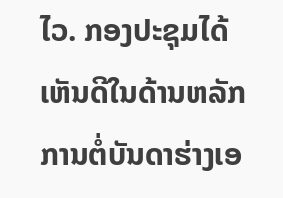ໄວ. ກອງປະຊຸມໄດ້ເຫັນດີໃນດ້ານຫລັກການຕໍ່ບັນດາຮ່າງເອ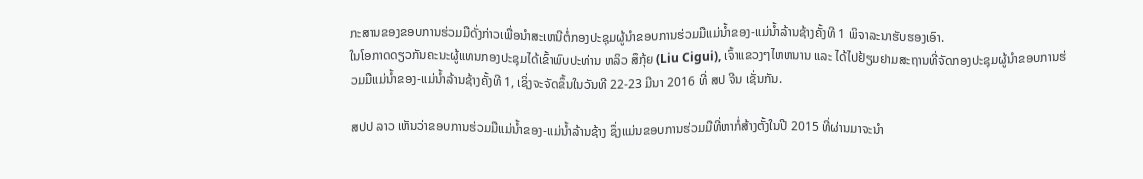ກະສານຂອງຂອບການຮ່ວມມືດັ່ງກ່າວເພື່ອນໍາສະເຫນີຕໍ່ກອງປະຊຸມຜູ້ນໍາຂອບການຮ່ວມມືແມ່ນໍ້າຂອງ-ແມ່ນໍ້າລ້ານຊ້າງຄັ້ງທີ 1 ພິຈາລະນາຮັບຮອງເອົາ.
ໃນໂອກາດດຽວກັນຄະນະຜູ້ແທນກອງປະຊຸມໄດ້ເຂົ້າພົບປະທ່ານ ຫລິວ ສຶກຸ້ຍ (Liu Cigui), ເຈົ້າແຂວງໆໄຫຫນານ ແລະ ໄດ້ໄປຢ້ຽມຢາມສະຖານທີ່ຈັດກອງປະຊຸມຜູ້ນໍາຂອບການຮ່ວມມືແມ່ນໍ້າຂອງ-ແມ່ນໍ້າລ້ານຊ້າງຄັ້ງທີ 1, ເຊິ່ງຈະຈັດຂຶ້ນໃນວັນທີ 22-23 ມີນາ 2016 ທີ່ ສປ ຈີນ ເຊັ່ນກັນ.

ສປປ ລາວ ເຫັນວ່າຂອບການຮ່ວມມືແມ່ນໍ້າຂອງ-ແມ່ນໍ້າລ້ານຊ້າງ ຊຶ່ງແມ່ນຂອບການຮ່ວມມືທີ່ຫາກໍ່ສ້າງຕັ້ງໃນປີ 2015 ທີ່ຜ່ານມາຈະນໍາ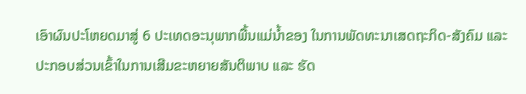ເອົາຜົນປະໂຫຍດມາສູ່ 6 ປະເທດອະນຸພາກພື້ນແມ່ນໍ້າຂອງ ໃນການພັດທະນາເສດຖະກິດ-ສັງຄົມ ແລະ ປະກອບສ່ວນເຂົ້າໃນການເສີມຂະຫຍາຍສັນຕິພາບ ແລະ ຮັດ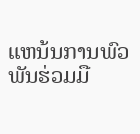ແຫນ້ນການພົວພັນຮ່ວມມື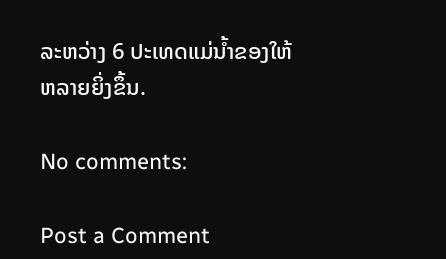ລະຫວ່າງ 6 ປະເທດແມ່ນໍ້າຂອງໃຫ້ຫລາຍຍິ່ງຂຶ້ນ.

No comments:

Post a Comment